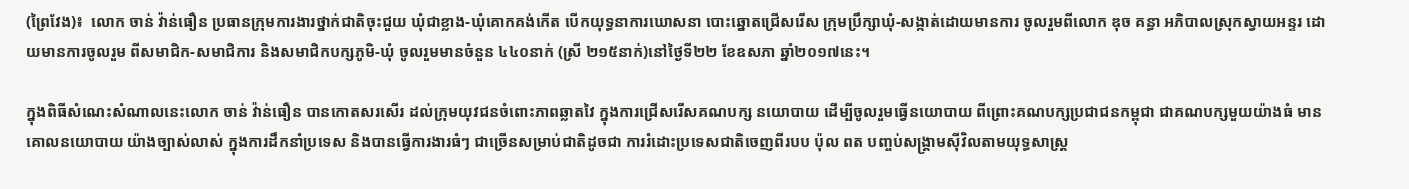(ព្រៃវែង)៖  លោក ចាន់ វ៉ាន់ធឿន ប្រធានក្រុមការងារថ្នាក់ជាតិចុះជួយ ឃុំជាខ្លាង-ឃុំគោកគង់កើត បើកយុទ្ធនាការឃោសនា បោះឆ្នោតជ្រើសរើស ក្រុមប្រឹក្សាឃុំ-សង្កាត់ដោយមានការ ចូលរួមពីលោក ឌុច គន្ធា អភិបាលស្រុកស្វាយអន្ទរ ដោយមានការចូលរួម ពីសមាជិក-សមាជិការ និងសមាជិកបក្សភូមិ-ឃុំ ចូលរួមមានចំនួន ៤៤០នាក់ (ស្រី ២១៥នាក់)នៅថ្ងៃទី២២ ខែឧសភា ឆ្នាំ២០១៧នេះ។

ក្នុងពិធីសំណេះសំណាលនេះលោក ចាន់ វ៉ាន់ធឿន បានកោតសរសើរ ដល់ក្រុមយុវជនចំពោះភាពឆ្លាតវៃ ក្នុងការជ្រើសរើសគណបក្ស នយោបាយ ដើម្បីចូលរួមធ្វើនយោបាយ ពីព្រោះគណបក្សប្រជាជនកម្ពុជា ជាគណបក្សមួយយ៉ាងធំ មានគោលនយោបាយ យ៉ាងច្បាស់លាស់ ក្នុងការដឹកនាំប្រទេស និងបានធ្វើការងារធំៗ ជាច្រើនសម្រាប់ជាតិដូចជា ការរំដោះប្រទេសជាតិចេញពីរបប ប៉ុល ពត បញ្ចប់សង្គ្រាមស៊ីវិលតាមយុទ្ធសាស្ត្រ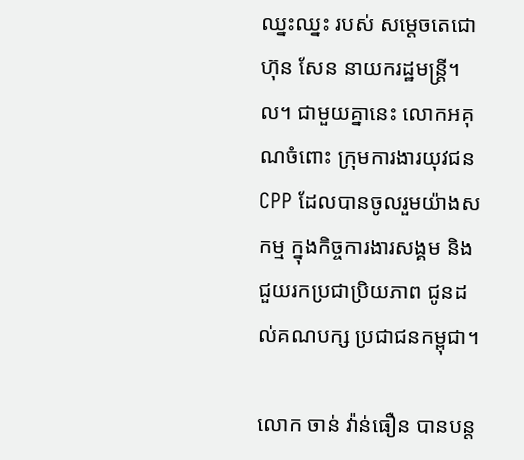ឈ្នះឈ្នះ របស់ សម្តេចតេជោ ហ៊ុន សែន នាយករដ្ឋមន្ត្រី។ល។ ជាមួយគ្នានេះ លោកអគុណចំពោះ ក្រុមការងារយុវជន CPP ដែលបានចូលរួមយ៉ាងសកម្ម ក្នុងកិច្ចការងារសង្គម និងជួយរកប្រជាប្រិយភាព ជូនដល់គណបក្ស ប្រជាជនកម្ពុជា។

លោក ចាន់ វ៉ាន់ធឿន បានបន្ត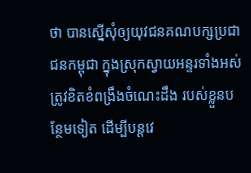ថា បានស្នើសុំឲ្យយុវជនគណបក្សប្រជាជនកម្ពុជា ក្នុងស្រុកស្វាយអន្ទរទាំងអស់ ត្រូវខិតខំពង្រឹងចំណេះដឹង របស់ខ្លួនបន្ថែមទៀត ដើម្បីបន្តវេ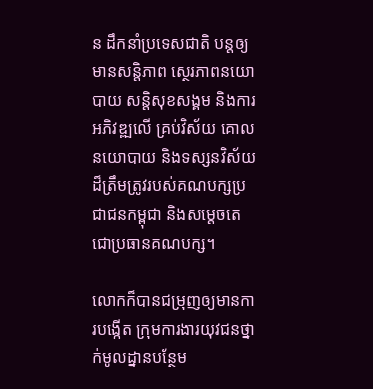ន ដឹកនាំប្រទេសជាតិ បន្តឲ្យមានសន្តិភាព ស្ថេរភាពនយោបាយ សន្តិសុខសង្គម និងការអភិវឌ្ឍលើ គ្រប់វិស័យ គោលនយោបាយ និងទស្សនវិស័យ ដ៏ត្រឹមត្រូវរបស់គណបក្សប្រជាជនកម្ពុជា និងសម្តេចតេជោប្រធានគណបក្ស។

លោកក៏បានជម្រុញឲ្យមានការបង្កើត ក្រុមការងារយុវជនថ្នាក់មូលដ្នានបន្ថែម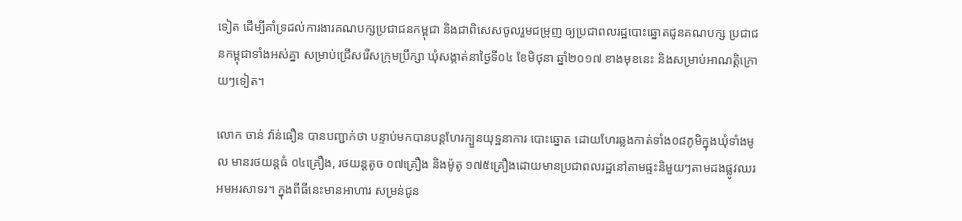ទៀត ដើម្បីគាំទ្រដល់ការងារគណបក្សប្រជាជនកម្ពុជា និងជាពិសេសចូលរួមជម្រុញ ឲ្យប្រជាពលរដ្ឋបោះឆ្នោតជូនគណបក្ស ប្រជាជនកម្ពុជាទាំងអស់គ្នា សម្រាប់ជ្រើសរើសក្រុមប្រឹក្សា ឃុំសង្កាត់នាថ្ងៃទី០៤ ខែមិថុនា ឆ្នាំ២០១៧ ខាងមុខនេះ និងសម្រាប់អាណត្តិក្រោយៗទៀត។

លោក ចាន់ វ៉ាន់ធឿន បានបញ្ជាក់ថា បន្ទាប់មកបានបន្តហែរក្បួនយុទ្ឋនាការ បោះឆ្នោត ដោយហែរឆ្លងកាត់ទាំង០៨ភូមិក្នុងឃុំទាំងមូល មានរថយន្តធំ ០៤គ្រឿង, រថយន្តតូច ០៧គ្រឿង និងម៉ូតូ ១៧៥គ្រឿងដោយមានប្រជាពលរដ្ឋនៅតាមផ្ទះនិមួយៗតាមដងផ្លូវឈរ អមអរសាទរ។ ក្នុងពីធីនេះមានអាហារ សម្រន់ជូន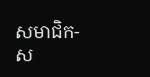សមាជិក-ស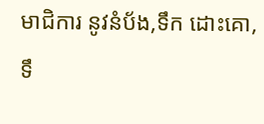មាជិការ នូវនំប័ង,ទឹក ដោះគោ,ទឹ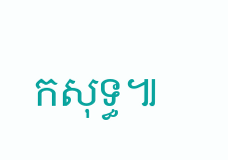កសុទ្ធ៕